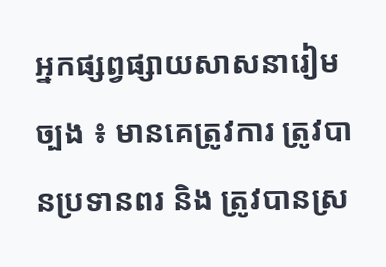អ្នកផ្សព្វផ្សាយសាសនារៀមច្បង ៖ មានគេត្រូវការ ត្រូវបានប្រទានពរ និង ត្រូវបានស្រ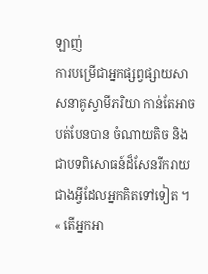ឡាញ់
ការបម្រើជាអ្នកផ្សព្វផ្សាយសាសនាគូស្វាមីភរិយា កាន់តែអាចបត់បែនបាន ចំណាយតិច និង ជាបទពិសោធន៍ដ៏សែនរីករាយជាងអ្វីដែលអ្នកគិតទៅទៀត ។
« តើអ្នកអា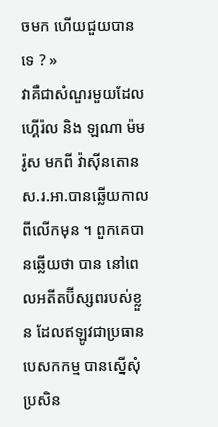ចមក ហើយជួយបានទេ ? »
វាគឺជាសំណួរមួយដែលហ្គើរ៉ល និង ឡណា ម៉មរ៉ូស មកពី វ៉ាស៊ីនតោន ស.រ.អា.បានឆ្លើយកាលពីលើកមុន ។ ពួកគេបានឆ្លើយថា បាន នៅពេលអតីតប៊ីស្សពរបស់ខ្លួន ដែលឥឡូវជាប្រធានបេសកកម្ម បានស្នើសុំប្រសិន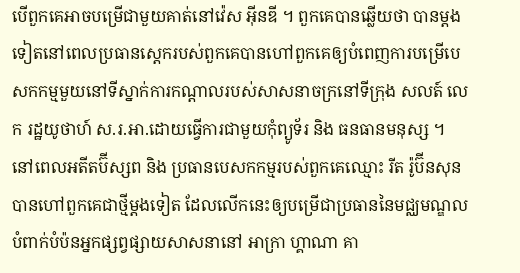បើពួកគេអាចបម្រើជាមួយគាត់នៅវ៉េស អ៊ីនឌី ។ ពួកគេបានឆ្លើយថា បានម្តងទៀតនៅពេលប្រធានស្តេករបស់ពួកគេបានហៅពួកគេឲ្យបំពេញការបម្រើបេសកកម្មមួយនៅទីស្នាក់ការកណ្តាលរបស់សាសនាចក្រនៅទីក្រុង សលត៍ លេក រដ្ឋយូថាហ៍ ស.រ.អា.ដោយធ្វើការជាមួយកុំព្យូទ័រ និង ធនធានមនុស្ស ។
នៅពេលអតីតប៊ីស្សព និង ប្រធានបេសកកម្មរបស់ពួកគេឈ្មោះ រីត រ៉ូប៊ីនសុន បានហៅពួកគេជាថ្មីម្តងទៀត ដែលលើកនេះឲ្យបម្រើជាប្រធាននៃមជ្ឈមណ្ឌលបំពាក់បំប៉នអ្នកផ្សព្វផ្សាយសាសនានៅ អាក្រា ហ្គាណា គា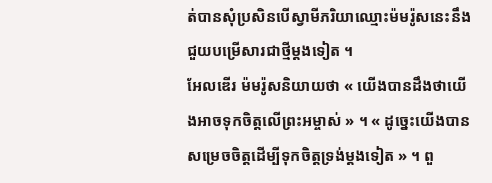ត់បានសុំប្រសិនបើស្វាមីភរិយាឈ្មោះម៉មរ៉ូសនេះនឹងជួយបម្រើសារជាថ្មីម្តងទៀត ។
អែលឌើរ ម៉មរ៉ូសនិយាយថា « យើងបានដឹងថាយើងអាចទុកចិត្តលើព្រះអម្ចាស់ » ។ « ដូច្នេះយើងបានសម្រេចចិត្តដើម្បីទុកចិត្តទ្រង់ម្តងទៀត » ។ ពួ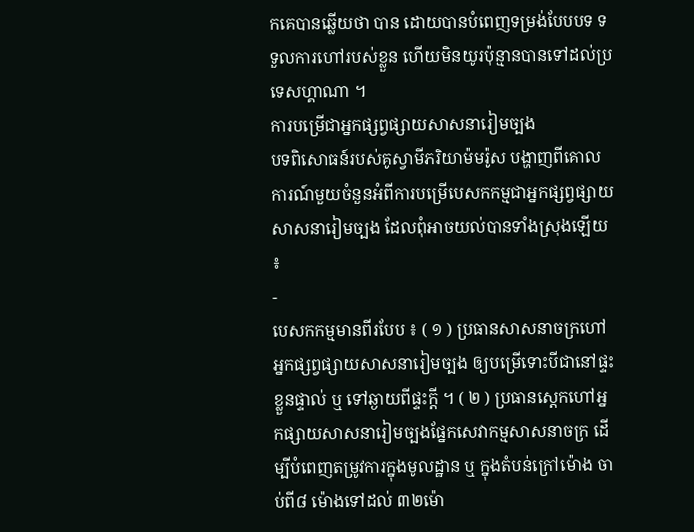កគេបានឆ្លើយថា បាន ដោយបានបំពេញទម្រង់បែបបទ ទទួលការហៅរបស់ខ្លួន ហើយមិនយូរប៉ុន្មានបានទៅដល់ប្រទេសហ្គាណា ។
ការបម្រើជាអ្នកផ្សព្វផ្សាយសាសនារៀមច្បង
បទពិសោធន៍របស់គូស្វាមីភរិយាម៉មរ៉ូស បង្ហាញពីគោលការណ៍មួយចំនួនអំពីការបម្រើបេសកកម្មជាអ្នកផ្សព្វផ្សាយសាសនារៀមច្បង ដែលពុំអាចយល់បានទាំងស្រុងឡើយ ៖
-
បេសកកម្មមានពីរបែប ៖ ( ១ ) ប្រធានសាសនាចក្រហៅអ្នកផ្សព្វផ្សាយសាសនារៀមច្បង ឲ្យបម្រើទោះបីជានៅផ្ទះខ្លួនផ្ទាល់ ឬ ទៅឆ្ងាយពីផ្ទះក្តី ។ ( ២ ) ប្រធានស្តេកហៅអ្នកផ្សាយសាសនារៀមច្បងផ្នែកសេវាកម្មសាសនាចក្រ ដើម្បីបំពេញតម្រូវការក្នុងមូលដ្ឋាន ឬ ក្នុងតំបន់ក្រៅម៉ោង ចាប់ពី៨ ម៉ោងទៅដល់ ៣២ម៉ោ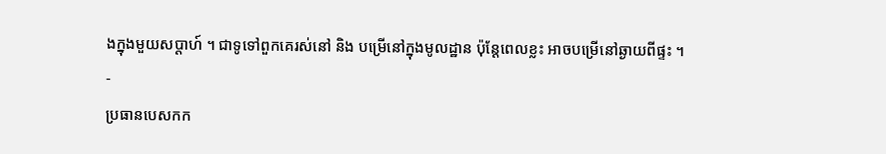ងក្នុងមួយសប្តាហ៍ ។ ជាទូទៅពួកគេរស់នៅ និង បម្រើនៅក្នុងមូលដ្ឋាន ប៉ុន្តែពេលខ្លះ អាចបម្រើនៅឆ្ងាយពីផ្ទះ ។
-
ប្រធានបេសកក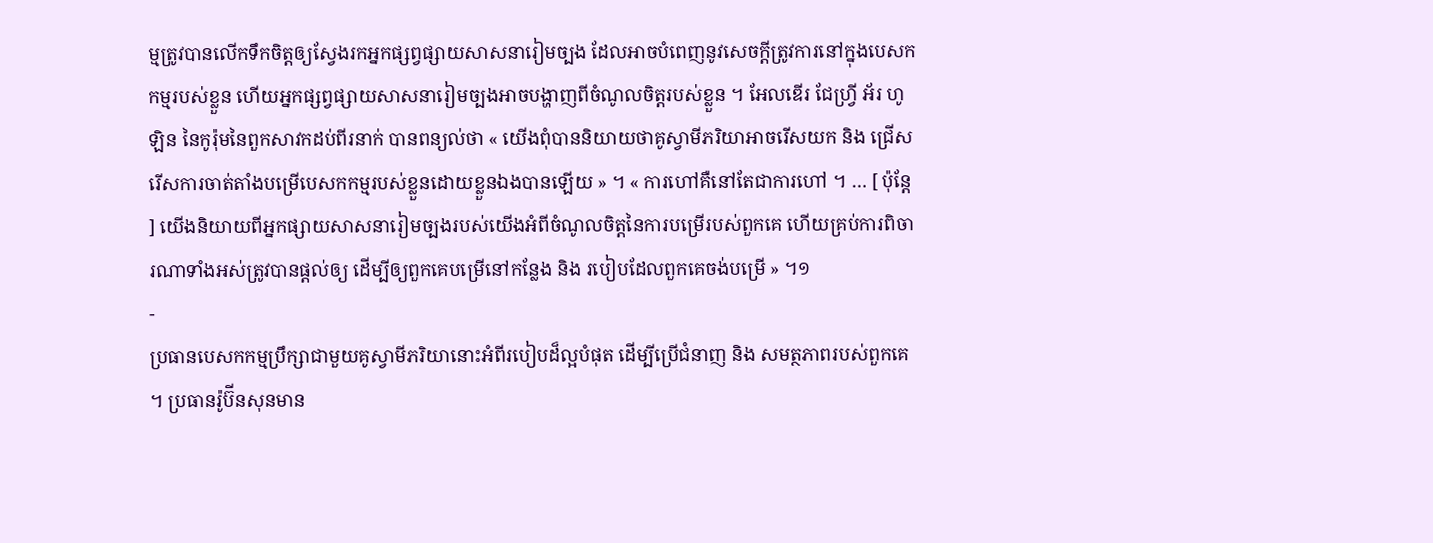ម្មត្រូវបានលើកទឹកចិត្តឲ្យស្វែងរកអ្នកផ្សព្វផ្សាយសាសនារៀមច្បង ដែលអាចបំពេញនូវសេចក្តីត្រូវការនៅក្នុងបេសកកម្មរបស់ខ្លួន ហើយអ្នកផ្សព្វផ្សាយសាសនារៀមច្បងអាចបង្ហាញពីចំណូលចិត្តរបស់ខ្លួន ។ អែលឌើរ ជែហ្វ្រី អ័រ ហូឡិន នៃកូរ៉ុមនៃពួកសាវកដប់ពីរនាក់ បានពន្យល់ថា « យើងពុំបាននិយាយថាគូស្វាមីភរិយាអាចរើសយក និង ជ្រើសរើសការចាត់តាំងបម្រើបេសកកម្មរបស់ខ្លួនដោយខ្លួនឯងបានឡើយ » ។ « ការហៅគឺនៅតែជាការហៅ ។ … [ ប៉ុន្តែ ] យើងនិយាយពីអ្នកផ្សាយសាសនារៀមច្បងរបស់យើងអំពីចំណូលចិត្តនៃការបម្រើរបស់ពួកគេ ហើយគ្រប់ការពិចារណាទាំងអស់ត្រូវបានផ្តល់ឲ្យ ដើម្បីឲ្យពួកគេបម្រើនៅកន្លែង និង របៀបដែលពួកគេចង់បម្រើ » ។១
-
ប្រធានបេសកកម្មប្រឹក្សាជាមួយគូស្វាមីភរិយានោះអំពីរបៀបដ៏ល្អបំផុត ដើម្បីប្រើជំនាញ និង សមត្ថភាពរបស់ពួកគេ ។ ប្រធានរ៉ូប៊ីនសុនមាន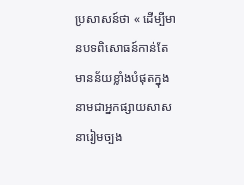ប្រសាសន៍ថា « ដើម្បីមានបទពិសោធន៍កាន់តែមានន័យខ្លាំងបំផុតក្នុងនាមជាអ្នកផ្សាយសាសនារៀមច្បង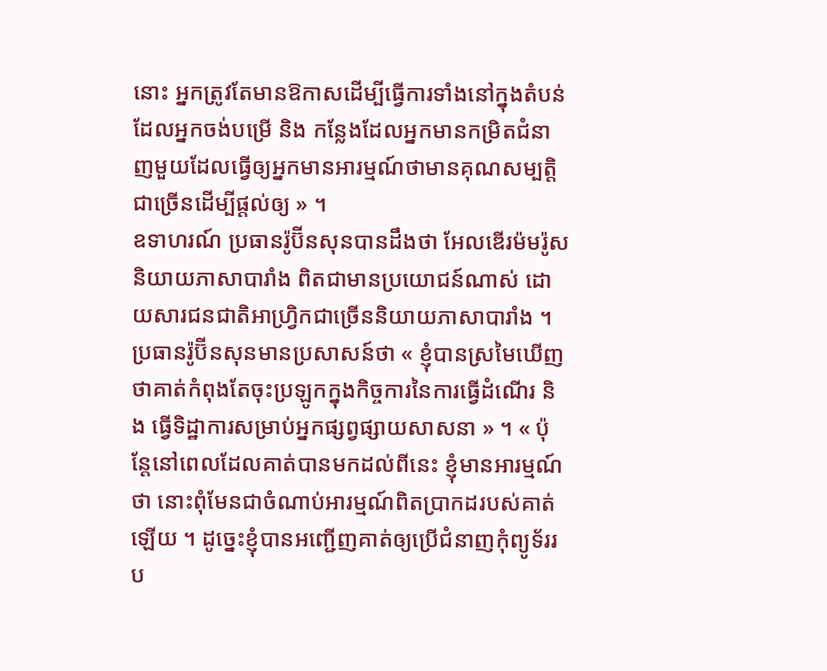នោះ អ្នកត្រូវតែមានឱកាសដើម្បីធ្វើការទាំងនៅក្នុងតំបន់ ដែលអ្នកចង់បម្រើ និង កន្លែងដែលអ្នកមានកម្រិតជំនាញមួយដែលធ្វើឲ្យអ្នកមានអារម្មណ៍ថាមានគុណសម្បត្តិជាច្រើនដើម្បីផ្តល់ឲ្យ » ។
ឧទាហរណ៍ ប្រធានរ៉ូប៊ីនសុនបានដឹងថា អែលឌើរម៉មរ៉ូស និយាយភាសាបារាំង ពិតជាមានប្រយោជន៍ណាស់ ដោយសារជនជាតិអាហ្វ្រិកជាច្រើននិយាយភាសាបារាំង ។ ប្រធានរ៉ូប៊ីនសុនមានប្រសាសន៍ថា « ខ្ញុំបានស្រមៃឃើញថាគាត់កំពុងតែចុះប្រឡូកក្នុងកិច្ចការនៃការធ្វើដំណើរ និង ធ្វើទិដ្ឋាការសម្រាប់អ្នកផ្សព្វផ្សាយសាសនា » ។ « ប៉ុន្តែនៅពេលដែលគាត់បានមកដល់ពីនេះ ខ្ញុំមានអារម្មណ៍ថា នោះពុំមែនជាចំណាប់អារម្មណ៍ពិតប្រាកដរបស់គាត់ឡើយ ។ ដូច្នេះខ្ញុំបានអញ្ជើញគាត់ឲ្យប្រើជំនាញកុំព្យូទ័ររប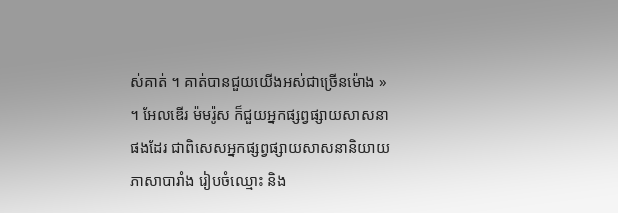ស់គាត់ ។ គាត់បានជួយយើងអស់ជាច្រើនម៉ោង » ។ អែលឌើរ ម៉មរ៉ូស ក៏ជួយអ្នកផ្សព្វផ្សាយសាសនាផងដែរ ជាពិសេសអ្នកផ្សព្វផ្សាយសាសនានិយាយភាសាបារាំង រៀបចំឈ្មោះ និង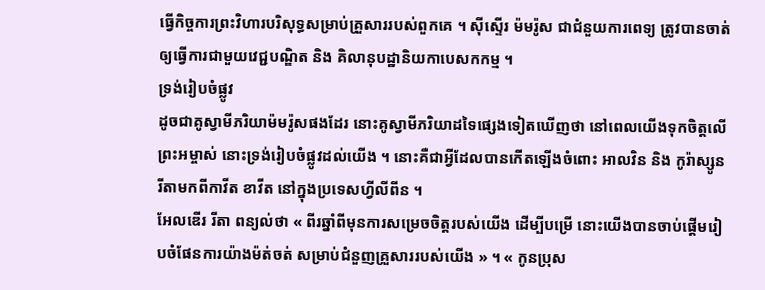ធ្វើកិច្ចការព្រះវិហារបរិសុទ្ធសម្រាប់គ្រួសាររបស់ពួកគេ ។ ស៊ីស្ទើរ ម៉មរ៉ូស ជាជំនួយការពេទ្យ ត្រូវបានចាត់ឲ្យធ្វើការជាមួយវេជ្ជបណ្ឌិត និង គិលានុបដ្ឋានិយកាបេសកកម្ម ។
ទ្រង់រៀបចំផ្លូវ
ដូចជាគូស្វាមីភរិយាម៉មរ៉ូសផងដែរ នោះគូស្វាមីភរិយាដទៃផ្សេងទៀតឃើញថា នៅពេលយើងទុកចិត្តលើព្រះអម្ចាស់ នោះទ្រង់រៀបចំផ្លូវដល់យើង ។ នោះគឺជាអ្វីដែលបានកើតឡើងចំពោះ អាលវិន និង កូរ៉ាស្សូន រីតាមកពីកាវីត ខាវីត នៅក្នុងប្រទេសហ្វីលីពីន ។
អែលឌើរ រីតា ពន្យល់ថា « ពីរឆ្នាំពីមុនការសម្រេចចិត្តរបស់យើង ដើម្បីបម្រើ នោះយើងបានចាប់ផ្តើមរៀបចំផែនការយ៉ាងម៉ត់ចត់ សម្រាប់ជំនួញគ្រួសាររបស់យើង » ។ « កូនប្រុស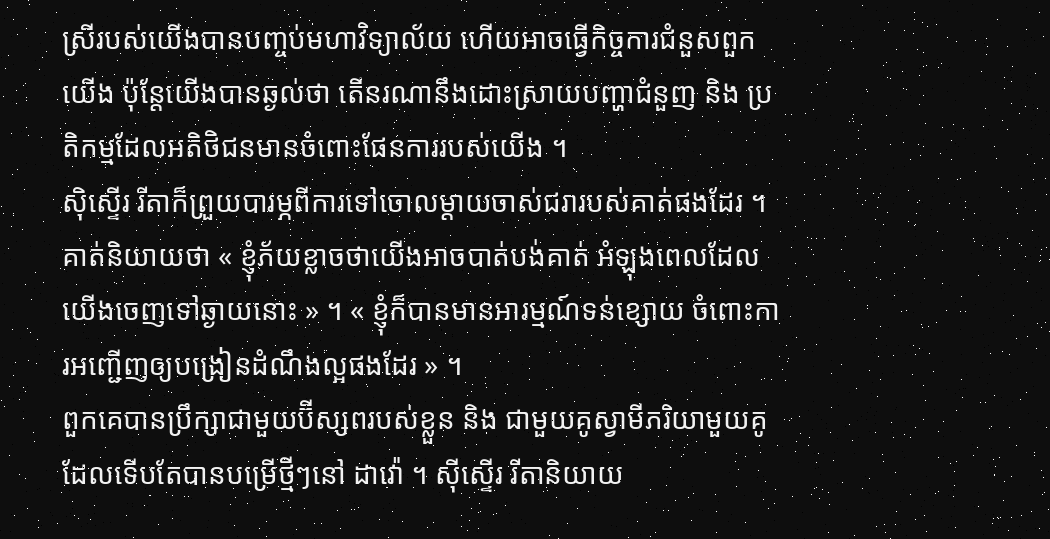ស្រីរបស់យើងបានបញ្ចប់មហាវិទ្យាល័យ ហើយអាចធ្វើកិច្ចការជំនួសពួកយើង ប៉ុន្តែយើងបានឆ្ងល់ថា តើនរណានឹងដោះស្រាយបញ្ហាជំនួញ និង ប្រតិកម្មដែលអតិថិជនមានចំពោះផែនការរបស់យើង ។
ស៊ិស្ទើរ រីតាក៏ព្រួយបារម្ភពីការទៅចោលម្តាយចាស់ជរារបស់គាត់ផងដែរ ។ គាត់និយាយថា « ខ្ញុំភ័យខ្លាចថាយើងអាចបាត់បង់គាត់ អំឡុងពេលដែលយើងចេញទៅឆ្ងាយនោះ » ។ « ខ្ញុំក៏បានមានអារម្មណ៍ទន់ខ្សោយ ចំពោះការអញ្ជើញឲ្យបង្រៀនដំណឹងល្អផងដែរ » ។
ពួកគេបានប្រឹក្សាជាមួយប៊ីស្សពរបស់ខ្លួន និង ជាមួយគូស្វាមីភរិយាមួយគូដែលទើបតែបានបម្រើថ្មីៗនៅ ដាវ៉ោ ។ ស៊ីស្ទើរ រីតានិយាយ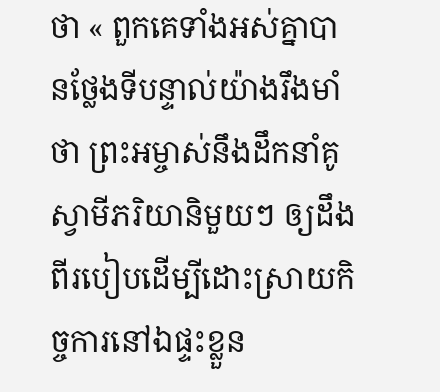ថា « ពួកគេទាំងអស់គ្នាបានថ្លែងទីបន្ទាល់យ៉ាងរឹងមាំថា ព្រះអម្ចាស់នឹងដឹកនាំគូស្វាមីភរិយានិមួយៗ ឲ្យដឹងពីរបៀបដើម្បីដោះស្រាយកិច្ចការនៅឯផ្ទះខ្លួន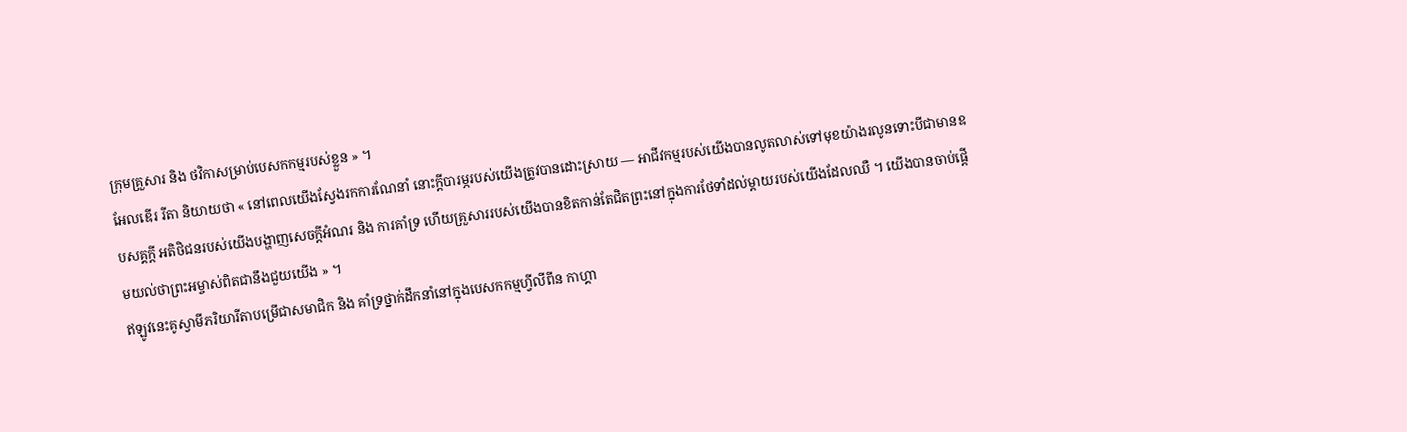ក្រុមគ្រួសារ និង ថវិកាសម្រាប់បេសកកម្មរបស់ខ្លួន » ។
អែលឌើរ រីតា និយាយថា « នៅពេលយើងស្វែងរកការណែនាំ នោះក្តីបារម្ភរបស់យើងត្រូវបានដោះស្រាយ — អាជីវកម្មរបស់យើងបានលូតលាស់ទៅមុខយ៉ាងរលូនទោះបីជាមានឧបសគ្គក្តី អតិថិជនរបស់យើងបង្ហាញសេចក្តីអំណរ និង ការគាំទ្រ ហើយគ្រួសាររបស់យើងបានខិតកាន់តែជិតព្រះនៅក្នុងការថែទាំដល់ម្តាយរបស់យើងដែលឈឺ ។ យើងបានចាប់ផ្តើមយល់ថាព្រះអម្ចាស់ពិតជានឹងជួយយើង » ។
ឥឡូវនេះគូស្វាមីភរិយារីតាបម្រើជាសមាជិក និង គាំទ្រថ្នាក់ដឹកនាំនៅក្នុងបេសកកម្មហ្វីលីពីន កាហ្គា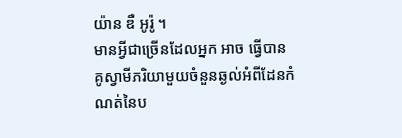យ៉ាន ឌឺ អូរ៉ូ ។
មានអ្វីជាច្រើនដែលអ្នក អាច ធ្វើបាន
គូស្វាមីភរិយាមួយចំនួនឆ្ងល់អំពីដែនកំណត់នៃប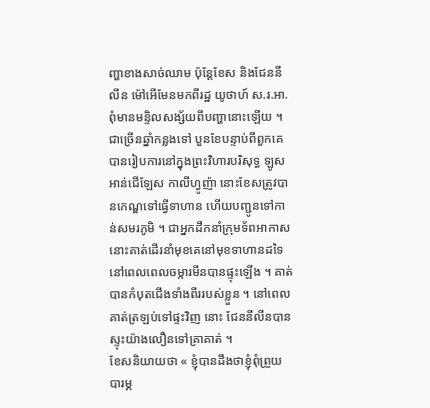ញ្ហាខាងសាច់ឈាម ប៉ុន្តែខែស និងជែននីលីន ម៉ៅអើមែនមកពីរដ្ឋ យូថាហ៍ ស.រ.អា. ពុំមានមន្ទិលសង្ស័យពីបញ្ហានោះឡើយ ។ ជាច្រើនឆ្នាំកន្លងទៅ បួនខែបន្ទាប់ពីពួកគេបានរៀបការនៅក្នុងព្រះវិហារបរិសុទ្ធ ឡូស អាន់ជើឡែស កាលីហ្វូញ៉ា នោះខែសត្រូវបានកេណ្ឌទៅធ្វើទាហាន ហើយបញ្ជូនទៅកាន់សមរភូមិ ។ ជាអ្នកដឹកនាំក្រុមទ័ពអាកាស នោះគាត់ដើរនាំមុខគេនៅមុខទាហានដទៃ នៅពេលពេលចម្ការមីនបានផ្ទុះឡើង ។ គាត់បានកំបុតជើងទាំងពីររបស់ខ្លួន ។ នៅពេលគាត់ត្រឡប់ទៅផ្ទះវិញ នោះ ជែននីលីនបានស្ទុះយ៉ាងលឿនទៅគ្រាគាត់ ។
ខែសនិយាយថា « ខ្ញុំបានដឹងថាខ្ញុំពុំព្រួយបារម្ភ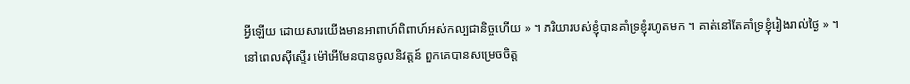អ្វីឡើយ ដោយសារយើងមានអាពាហ៍ពិពាហ៍អស់កល្បជានិច្ចហើយ » ។ ភរិយារបស់ខ្ញុំបានគាំទ្រខ្ញុំរហូតមក ។ គាត់នៅតែគាំទ្រខ្ញុំរៀងរាល់ថ្ងៃ » ។
នៅពេលស៊ីស្ទើរ ម៉ៅអើមែនបានចូលនិវត្តន៍ ពួកគេបានសម្រេចចិត្ត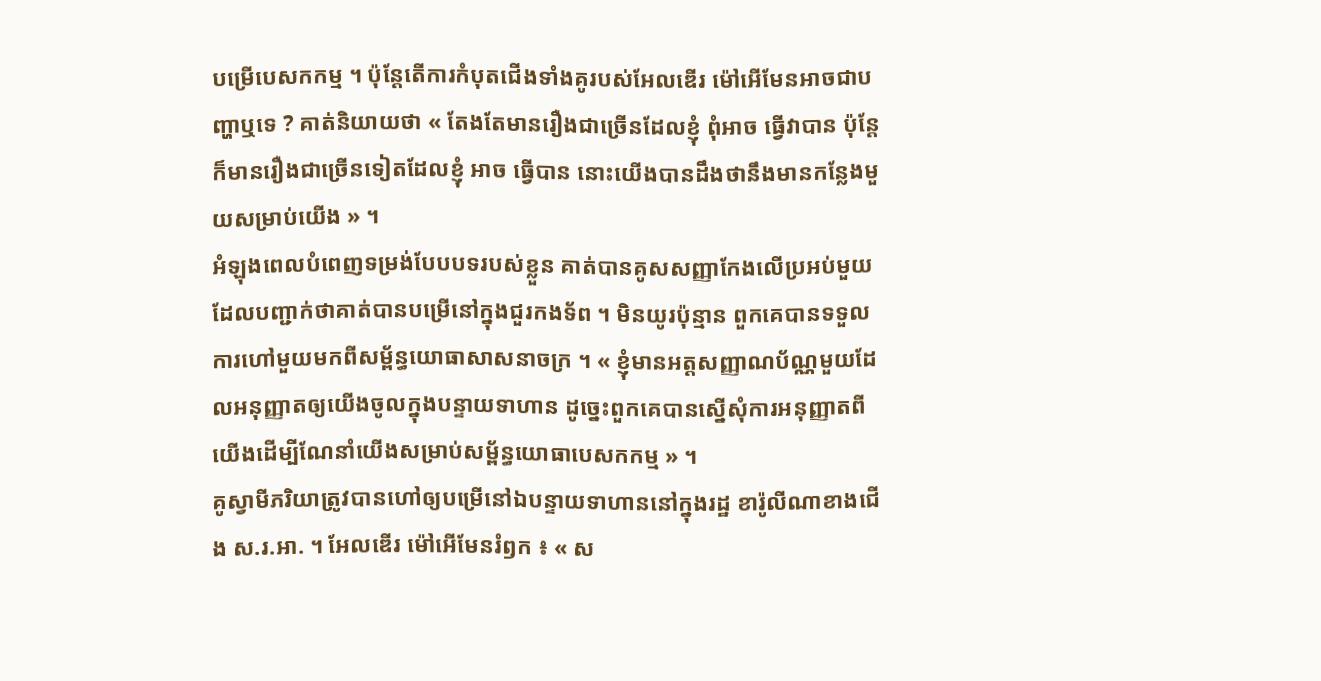បម្រើបេសកកម្ម ។ ប៉ុន្តែតើការកំបុតជើងទាំងគូរបស់អែលឌើរ ម៉ៅអើមែនអាចជាបញ្ហាឬទេ ? គាត់និយាយថា « តែងតែមានរឿងជាច្រើនដែលខ្ញុំ ពុំអាច ធ្វើវាបាន ប៉ុន្តែក៏មានរឿងជាច្រើនទៀតដែលខ្ញុំ អាច ធ្វើបាន នោះយើងបានដឹងថានឹងមានកន្លែងមួយសម្រាប់យើង » ។
អំឡុងពេលបំពេញទម្រង់បែបបទរបស់ខ្លួន គាត់បានគូសសញ្ញាកែងលើប្រអប់មួយដែលបញ្ជាក់ថាគាត់បានបម្រើនៅក្នុងជួរកងទ័ព ។ មិនយូរប៉ុន្មាន ពួកគេបានទទួលការហៅមួយមកពីសម្ព័ន្ធយោធាសាសនាចក្រ ។ « ខ្ញុំមានអត្តសញ្ញាណប័ណ្ណមួយដែលអនុញ្ញាតឲ្យយើងចូលក្នុងបន្ទាយទាហាន ដូច្នេះពួកគេបានស្នើសុំការអនុញ្ញាតពីយើងដើម្បីណែនាំយើងសម្រាប់សម្ព័ន្ធយោធាបេសកកម្ម » ។
គូស្វាមីភរិយាត្រូវបានហៅឲ្យបម្រើនៅឯបន្ទាយទាហាននៅក្នុងរដ្ឋ ខារ៉ូលីណាខាងជើង ស.រ.អា. ។ អែលឌើរ ម៉ៅអើមែនរំឭក ៖ « ស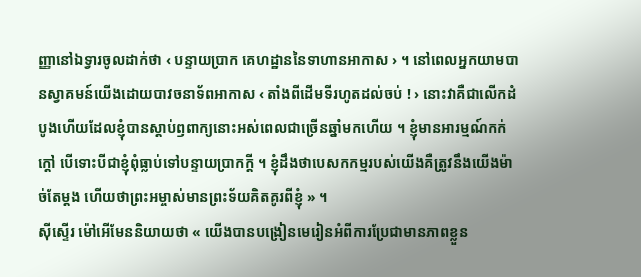ញ្ញានៅឯទ្វារចូលដាក់ថា ‹ បន្ទាយប្រាក គេហដ្ឋាននៃទាហានអាកាស › ។ នៅពេលអ្នកយាមបានស្វាគមន៍យើងដោយបាវចនាទ័ពអាកាស ‹ តាំងពីដើមទីរហូតដល់ចប់ ! › នោះវាគឺជាលើកដំបូងហើយដែលខ្ញុំបានស្តាប់ឭពាក្យនោះអស់ពេលជាច្រើនឆ្នាំមកហើយ ។ ខ្ញុំមានអារម្មណ៍កក់ក្តៅ បើទោះបីជាខ្ញុំពុំធ្លាប់ទៅបន្ទាយប្រាកក្តី ។ ខ្ញុំដឹងថាបេសកកម្មរបស់យើងគឺត្រូវនឹងយើងម៉ាច់តែម្តង ហើយថាព្រះអម្ចាស់មានព្រះទ័យគិតគូរពីខ្ញុំ » ។
ស៊ីស្ទើរ ម៉ៅអើមែននិយាយថា « យើងបានបង្រៀនមេរៀនអំពីការប្រែជាមានភាពខ្លួន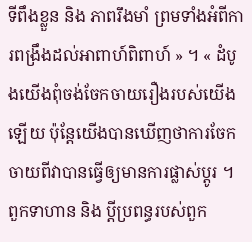ទីពឹងខ្លួន និង ភាពរឹងមាំ ព្រមទាំងអំពីការពង្រឹងដល់អាពាហ៍ពិពាហ៍ » ។ « ដំបូងយើងពុំចង់ចែកចាយរឿងរបស់យើងឡើយ ប៉ុន្តែយើងបានឃើញថាការចែកចាយពីវាបានធ្វើឲ្យមានការផ្លាស់ប្តូរ ។ ពួកទាហាន និង ប្តីប្រពន្ធរបស់ពួក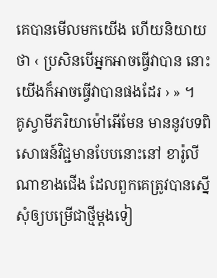គេបានមើលមកយើង ហើយនិយាយថា ‹ ប្រសិនបើអ្នកអាចធ្វើវាបាន នោះយើងក៏អាចធ្វើវាបានផងដែរ › » ។
គូស្វាមីភរិយាម៉ៅអើមែន មាននូវបទពិសោធន៍វិជ្ជមានបែបនោះនៅ ខារ៉ូលីណាខាងជើង ដែលពួកគេត្រូវបានស្នើសុំឲ្យបម្រើជាថ្មីម្តងទៀ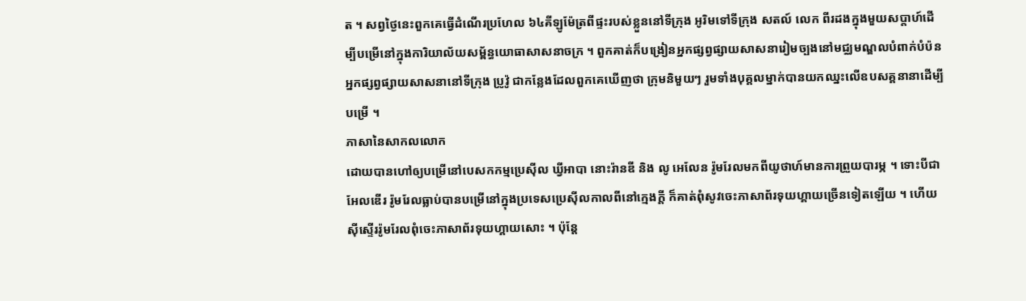ត ។ សព្វថ្ងៃនេះពួកគេធ្វើដំណើរប្រហែល ៦៤គីឡូម៉ែត្រពីផ្ទះរបស់ខ្លួននៅទីក្រុង អូរិមទៅទីក្រុង សតល៍ លេក ពីរដងក្នុងមួយសប្តាហ៍ដើម្បីបម្រើនៅក្នុងការិយាល័យសម្ព័ន្ធយោធាសាសនាចក្រ ។ ពួកគាត់ក៏បង្រៀនអ្នកផ្សព្វផ្សាយសាសនារៀមច្បងនៅមជ្ឈមណ្ឌលបំពាក់បំប៉នអ្នកផ្សព្វផ្សាយសាសនានៅទីក្រុង ប្រូវ៉ូ ជាកន្លែងដែលពួកគេឃើញថា ក្រុមនិមួយៗ រួមទាំងបុគ្គលម្នាក់បានយកឈ្នះលើឧបសគ្គនានាដើម្បីបម្រើ ។
ភាសានៃសាកលលោក
ដោយបានហៅឲ្យបម្រើនៅបេសកកម្មប្រេស៊ីល ឃ្វីអាបា នោះរ៉ានឌី និង លូ អេលែន រ៉ូមរែលមកពីយូថាហ៍មានការព្រួយបារម្ភ ។ ទោះបីជាអែលឌើរ រ៉ូមរែលធ្លាប់បានបម្រើនៅក្នុងប្រទេសប្រេស៊ីលកាលពីនៅក្មេងក្តី ក៏គាត់ពុំសូវចេះភាសាព័រទុយហ្គាយច្រើនទៀតឡើយ ។ ហើយស៊ីស្ទើររ៉ូមរែលពុំចេះភាសាព័រទុយហ្គាយសោះ ។ ប៉ុន្តែ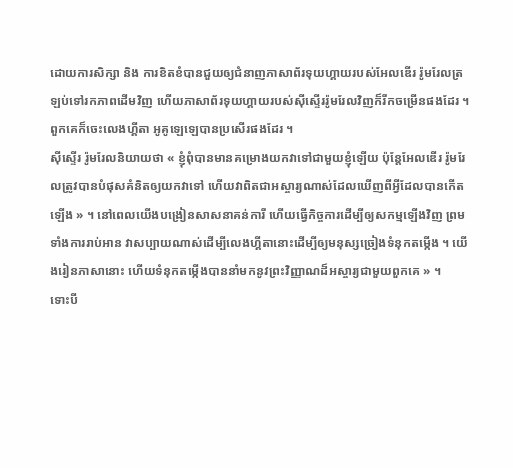ដោយការសិក្សា និង ការខិតខំបានជួយឲ្យជំនាញភាសាព័រទុយហ្គាយរបស់អែលឌើរ រ៉ូមរែលត្រឡប់ទៅរកភាពដើមវិញ ហើយភាសាព័រទុយហ្គាយរបស់ស៊ីស្ទើររ៉ូមរែលវិញក៏រីកចម្រើនផងដែរ ។ ពួកគេក៏ចេះលេងហ្គីតា អូគូឡេឡេបានប្រសើរផងដែរ ។
ស៊ីស្ទើរ រ៉ូមរែលនិយាយថា « ខ្ញុំពុំបានមានគម្រោងយកវាទៅជាមួយខ្ញុំឡើយ ប៉ុន្តែអែលឌើរ រ៉ូមរែលត្រូវបានបំផុសគំនិតឲ្យយកវាទៅ ហើយវាពិតជាអស្ចារ្យណាស់ដែលឃើញពីអ្វីដែលបានកើតឡើង » ។ នៅពេលយើងបង្រៀនសាសនាគន់ការី ហើយធ្វើកិច្ចការដើម្បីឲ្យសកម្មឡើងវិញ ព្រមទាំងការរាប់អាន វាសប្បាយណាស់ដើម្បីលេងហ្គីតានោះដើម្បីឲ្យមនុស្សច្រៀងទំនុកតម្កើង ។ យើងរៀនភាសានោះ ហើយទំនុកតម្កើងបាននាំមកនូវព្រះវិញ្ញាណដ៏អស្ចារ្យជាមួយពួកគេ » ។
ទោះបី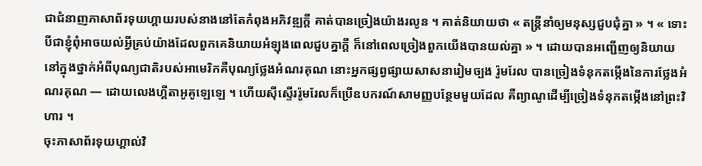ជាជំនាញភាសាព័រទុយហ្គាយរបស់នាងនៅតែកំពុងអភិវឌ្ឍក្តី គាត់បានច្រៀងយ៉ាងរលូន ។ គាត់និយាយថា « តន្ត្រីនាំឲ្យមនុស្សជួបជុំគ្នា » ។ « ទោះបីជាខ្ញុំពុំអាចយល់អ្វីគ្រប់យ៉ាងដែលពួកគេនិយាយអំឡុងពេលជួបគ្នាក្តី ក៏នៅពេលច្រៀងពួកយើងបានយល់គ្នា » ។ ដោយបានអញ្ជើញឲ្យនិយាយនៅក្នុងថ្នាក់អំពីបុណ្យជាតិរបស់អាមេរិកគឺបុណ្យថ្លែងអំណរគុណ នោះអ្នកផ្សព្វផ្សាយសាសនារៀមច្បង រ៉ូមរែល បានច្រៀងទំនុកតម្កើងនៃការថ្លែងអំណរគុណ — ដោយលេងហ្គីតាអូគូឡេឡេ ។ ហើយស៊ីស្ទើររ៉ូមរែលក៏ប្រើឧបករណ៍សាមញ្ញបន្ថែមមួយដែល គឺព្យាណូដើម្បីច្រៀងទំនុកតម្កើងនៅព្រះវិហារ ។
ចុះភាសាព័រទុយហ្គាល់វិ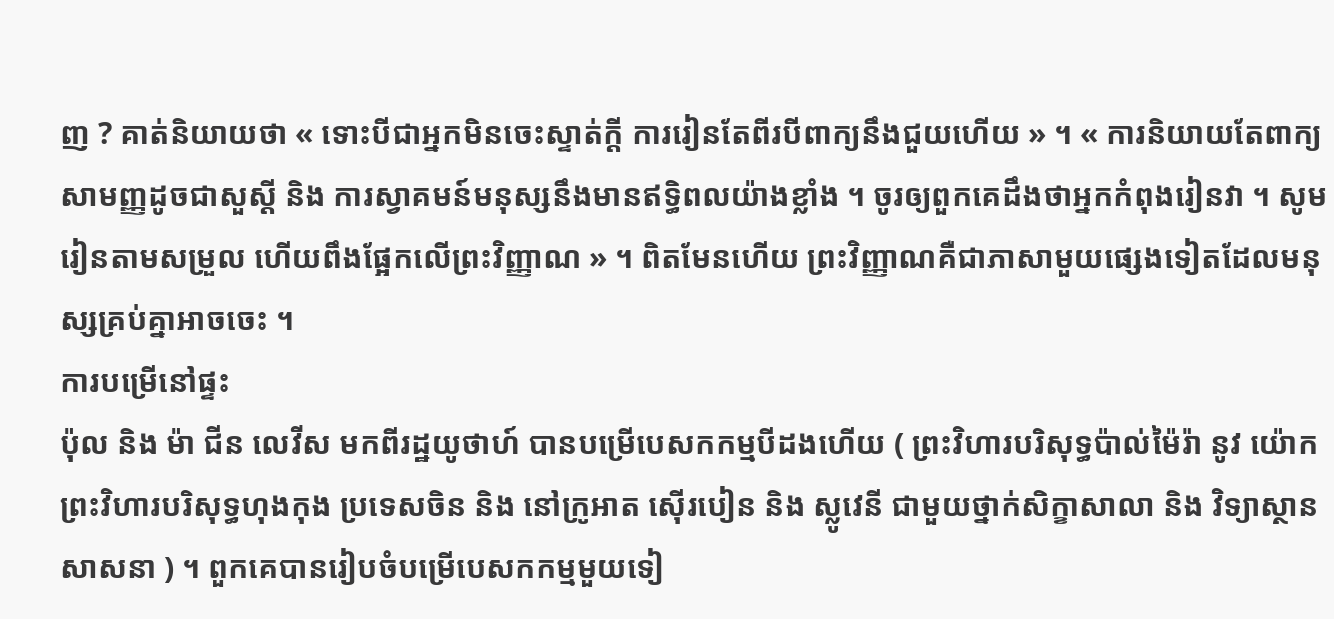ញ ? គាត់និយាយថា « ទោះបីជាអ្នកមិនចេះស្ទាត់ក្តី ការរៀនតែពីរបីពាក្យនឹងជួយហើយ » ។ « ការនិយាយតែពាក្យសាមញ្ញដូចជាសួស្តី និង ការស្វាគមន៍មនុស្សនឹងមានឥទ្ធិពលយ៉ាងខ្លាំង ។ ចូរឲ្យពួកគេដឹងថាអ្នកកំពុងរៀនវា ។ សូមរៀនតាមសម្រួល ហើយពឹងផ្អែកលើព្រះវិញ្ញាណ » ។ ពិតមែនហើយ ព្រះវិញ្ញាណគឺជាភាសាមួយផ្សេងទៀតដែលមនុស្សគ្រប់គ្នាអាចចេះ ។
ការបម្រើនៅផ្ទះ
ប៉ុល និង ម៉ា ជីន លេវីស មកពីរដ្ឋយូថាហ៍ បានបម្រើបេសកកម្មបីដងហើយ ( ព្រះវិហារបរិសុទ្ធប៉ាល់ម៉ៃរ៉ា នូវ យ៉ោក ព្រះវិហារបរិសុទ្ធហុងកុង ប្រទេសចិន និង នៅក្រូអាត ស៊ើរបៀន និង ស្លូវេនី ជាមួយថ្នាក់សិក្ខាសាលា និង វិទ្យាស្ថានសាសនា ) ។ ពួកគេបានរៀបចំបម្រើបេសកកម្មមួយទៀ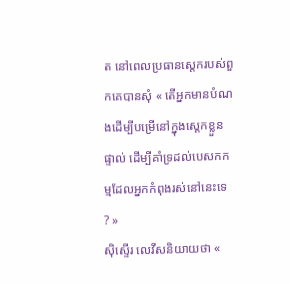ត នៅពេលប្រធានស្តេករបស់ពួកគេបានសុំ « តើអ្នកមានបំណងដើម្បីបម្រើនៅក្នុងស្តេកខ្លួនផ្ទាល់ ដើម្បីគាំទ្រដល់បេសកកម្មដែលអ្នកកំពុងរស់នៅនេះទេ ? »
ស៊ិស្ទើរ លេវីសនិយាយថា «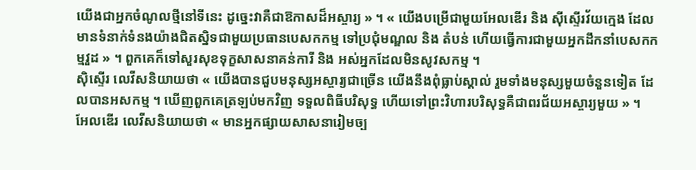យើងជាអ្នកចំណូលថ្មីនៅទីនេះ ដូច្នេះវាគឺជាឱកាសដ៏អស្ចារ្យ » ។ « យើងបម្រើជាមួយអែលឌើរ និង ស៊ីស្ទើរវ័យក្មេង ដែលមានទំនាក់ទំនងយ៉ាងជិតស្និទជាមួយប្រធានបេសកកម្ម ទៅប្រជុំមណ្ឌល និង តំបន់ ហើយធ្វើការជាមួយអ្នកដឹកនាំបេសកកម្មវួដ » ។ ពួកគេក៏ទៅសួរសុខទុក្ខសាសនាគន់ការី និង អស់អ្នកដែលមិនសូវសកម្ម ។
ស៊ិស្ទើរ លេវីសនិយាយថា « យើងបានជួបមនុស្សអស្ចារ្យជាច្រើន យើងនឹងពុំធ្លាប់ស្គាល់ រួមទាំងមនុស្សមួយចំនួនទៀត ដែលបានអសកម្ម ។ ឃើញពួកគេត្រឡប់មកវិញ ទទួលពិធីបរិសុទ្ធ ហើយទៅព្រះវិហារបរិសុទ្ធគឺជាពរជ័យអស្ចារ្យមួយ » ។
អែលឌើរ លេវីសនិយាយថា « មានអ្នកផ្សាយសាសនារៀមច្ប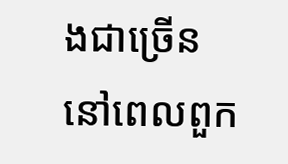ងជាច្រើន នៅពេលពួក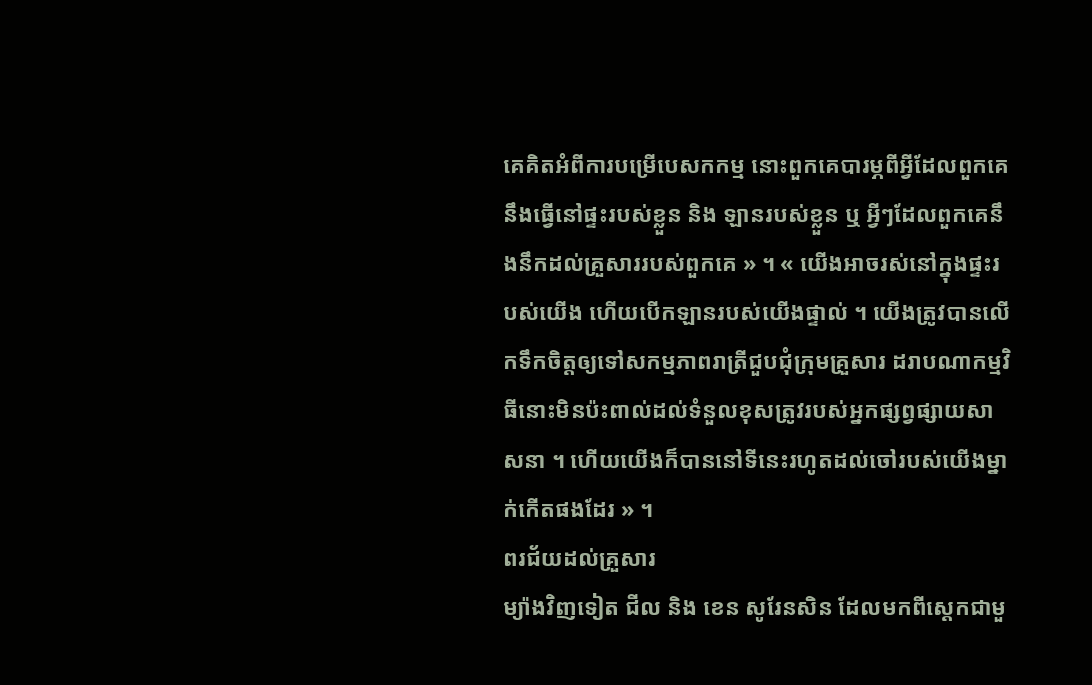គេគិតអំពីការបម្រើបេសកកម្ម នោះពួកគេបារម្ភពីអ្វីដែលពួកគេនឹងធ្វើនៅផ្ទះរបស់ខ្លួន និង ឡានរបស់ខ្លួន ឬ អ្វីៗដែលពួកគេនឹងនឹកដល់គ្រួសាររបស់ពួកគេ » ។ « យើងអាចរស់នៅក្នុងផ្ទះរបស់យើង ហើយបើកឡានរបស់យើងផ្ទាល់ ។ យើងត្រូវបានលើកទឹកចិត្តឲ្យទៅសកម្មភាពរាត្រីជួបជុំក្រុមគ្រួសារ ដរាបណាកម្មវិធីនោះមិនប៉ះពាល់ដល់ទំនួលខុសត្រូវរបស់អ្នកផ្សព្វផ្សាយសាសនា ។ ហើយយើងក៏បាននៅទីនេះរហូតដល់ចៅរបស់យើងម្នាក់កើតផងដែរ » ។
ពរជ័យដល់គ្រួសារ
ម្យ៉ាងវិញទៀត ជីល និង ខេន សូរែនសិន ដែលមកពីស្តេកជាមួ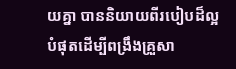យគ្នា បាននិយាយពីរបៀបដ៏ល្អបំផុតដើម្បីពង្រឹងគ្រួសា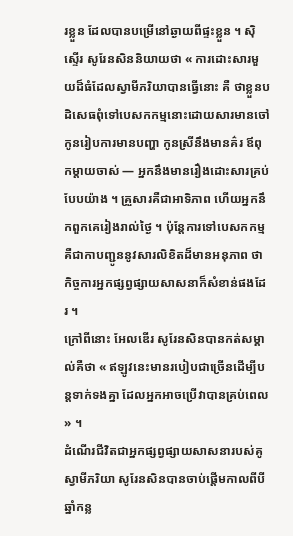រខ្លួន ដែលបានបម្រើនៅឆ្ងាយពីផ្ទះខ្លួន ។ ស៊ិស្ទើរ សូរែនសិននិយាយថា « ការដោះសារមួយដ៏ធំដែលស្វាមីភរិយាបានធ្វើនោះ គឺ ថាខ្លួនបដិសេធពុំទៅបេសកកម្មនោះដោយសារមានចៅ កូនរៀបការមានបញ្ហា កូនស្រីនឹងមានគ៌រ ឪពុកម្តាយចាស់ — អ្នកនឹងមានរឿងដោះសារគ្រប់បែបយ៉ាង ។ គ្រួសារគឺជាអាទិភាព ហើយអ្នកនឹកពួកគេរៀងរាល់ថ្ងៃ ។ ប៉ុន្តែការទៅបេសកកម្មគឺជាកាបញ្ជូននូវសារលិខិតដ៏មានអនុភាព ថាកិច្ចការអ្នកផ្សព្វផ្សាយសាសនាក៏សំខាន់ផងដែរ ។
ក្រៅពីនោះ អែលឌើរ សូរែនសិនបានកត់សម្គាល់គឺថា « ឥឡូវនេះមានរបៀបជាច្រើនដើម្បីបន្តទាក់ទងគ្នា ដែលអ្នកអាចប្រើវាបានគ្រប់ពេល » ។
ដំណើរជីវិតជាអ្នកផ្សព្វផ្សាយសាសនារបស់គូស្វាមីភរិយា សូរែនសិនបានចាប់ផ្តើមកាលពីបីឆ្នាំកន្ល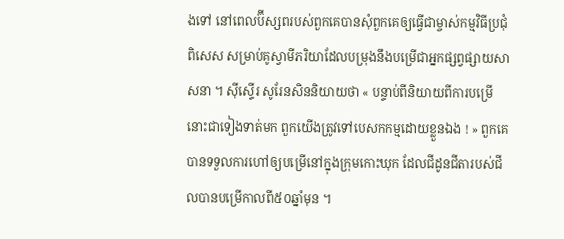ងទៅ នៅពេលប៊ីស្សពរបស់ពួកគេបានសុំពួកគេឲ្យធ្វើជាម្ចាស់កម្មវិធីប្រជុំពិសេស សម្រាប់គូស្វាមីភរិយាដែលបម្រុងនឹងបម្រើជាអ្នកផ្សព្វផ្សាយសាសនា ។ ស៊ីស្ទើរ សូរែនសិននិយាយថា « បន្ទាប់ពីនិយាយពីការបម្រើនោះជាទៀងទាត់មក ពួកយើងត្រូវទៅបេសកកម្មដោយខ្លួនឯង ! » ពួកគេបានទទួលការហៅឲ្យបម្រើនៅក្នុងក្រុមកោះឃុក ដែលជីដូនជីតារបស់ជីលបានបម្រើកាលពី៥០ឆ្នាំមុន ។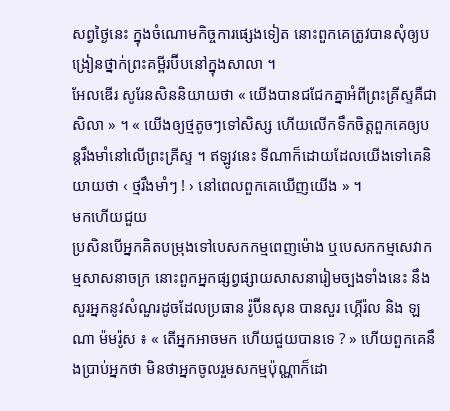សព្វថ្ងៃនេះ ក្នុងចំណោមកិច្ចការផ្សេងទៀត នោះពួកគេត្រូវបានសុំឲ្យបង្រៀនថ្នាក់ព្រះគម្ពីរប៊ីបនៅក្នុងសាលា ។
អែលឌើរ សូរែនសិននិយាយថា « យើងបានជជែកគ្នាអំពីព្រះគ្រីស្ទគឺជាសិលា » ។ « យើងឲ្យថ្មតូចៗទៅសិស្ស ហើយលើកទឹកចិត្តពួកគេឲ្យបន្តរឹងមាំនៅលើព្រះគ្រីស្ទ ។ ឥឡូវនេះ ទីណាក៏ដោយដែលយើងទៅគេនិយាយថា ‹ ថ្មរឹងមាំៗ ! › នៅពេលពួកគេឃើញយើង » ។
មកហើយជួយ
ប្រសិនបើអ្នកគិតបម្រុងទៅបេសកកម្មពេញម៉ោង ឬបេសកកម្មសេវាកម្មសាសនាចក្រ នោះពួកអ្នកផ្សព្វផ្សាយសាសនារៀមច្បងទាំងនេះ នឹងសួរអ្នកនូវសំណួរដូចដែលប្រធាន រ៉ូប៊ីនសុន បានសួរ ហ្គើរ៉ល និង ឡណា ម៉មរ៉ូស ៖ « តើអ្នកអាចមក ហើយជួយបានទេ ? » ហើយពួកគេនឹងប្រាប់អ្នកថា មិនថាអ្នកចូលរួមសកម្មប៉ុណ្ណាក៏ដោ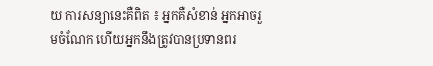យ ការសន្យានេះគឺពិត ៖ អ្នកគឺសំខាន់ អ្នកអាចរួមចំណែក ហើយអ្នកនឹងត្រូវបានប្រទានពរ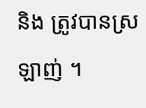និង ត្រូវបានស្រឡាញ់ ។